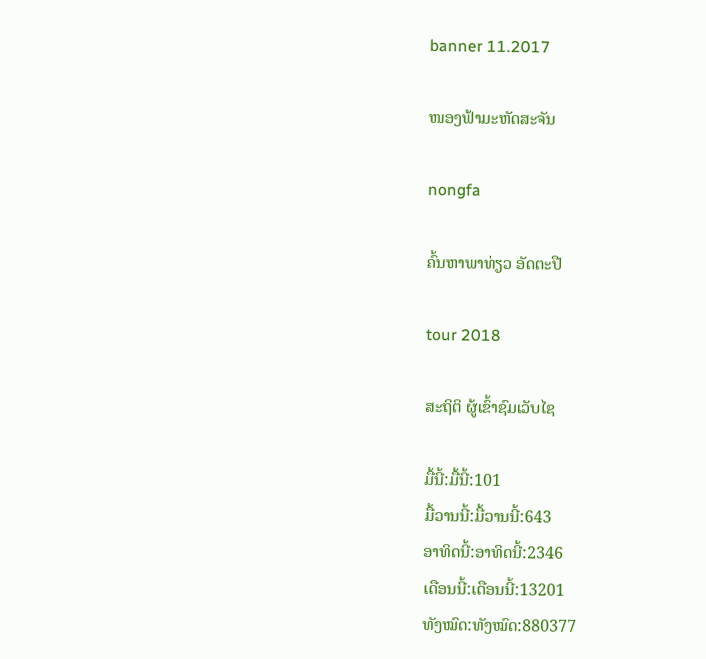banner 11.2017

ໜອງຟ້າມະຫັດສະຈັນ

nongfa

ຄົ້ນຫາພາທ່ຽວ ອັດຕະປື

tour 2018

ສະຖິຕິ ຜູ້ເຂົ້າຊົມເວັບໄຊ

ມື້ນີ້:ມື້ນີ້:101
ມື້ວານນີ້:ມື້ວານນີ້:643
ອາທິດນີ້:ອາທິດນີ້:2346
ເດືອນນີ້:ເດືອນນີ້:13201
ທັງໝົດ:ທັງໝົດ:880377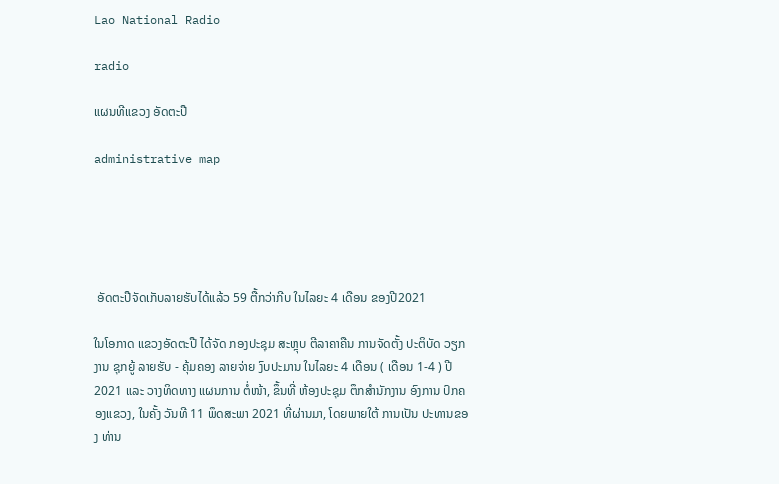Lao National Radio

radio

ແຜນທີແຂວງ ອັດຕະປື

administrative map





 ອັດຕະປືຈັດເກັບລາຍຮັບໄດ້ແລ້ວ 59 ຕື້ກວ່າກີບ ໃນໄລຍະ 4 ເດືອນ ຂອງປີ2021

ໃນໂອກາດ ແຂວງອັດຕະປື ໄດ້ຈັດ ກອງປະຊຸມ ສະຫຼຸບ ຕີລາຄາຄືນ ການຈັດຕັ້ງ ປະຕິບັດ ວຽກງານ ຊຸກຍູ້ ລາຍຮັບ - ຄຸ້ມຄອງ ລາຍຈ່າຍ ງົບປະມານ ໃນໄລຍະ 4 ເດືອນ ( ເດືອນ 1-4 ) ປີ2021 ແລະ ວາງທິດທາງ ແຜນການ ຕໍ່ໜ້າ, ຂຶ້ນທີ່ ຫ້ອງປະຊຸມ ຕຶກສໍານັກງານ ອົງການ ປົກຄອງແຂວງ, ໃນຄັ້ງ ວັນທີ 11 ພຶດສະພາ 2021 ທີ່ຜ່ານມາ, ໂດຍພາຍໃຕ້ ການເປັນ ປະທານຂອງ ທ່ານ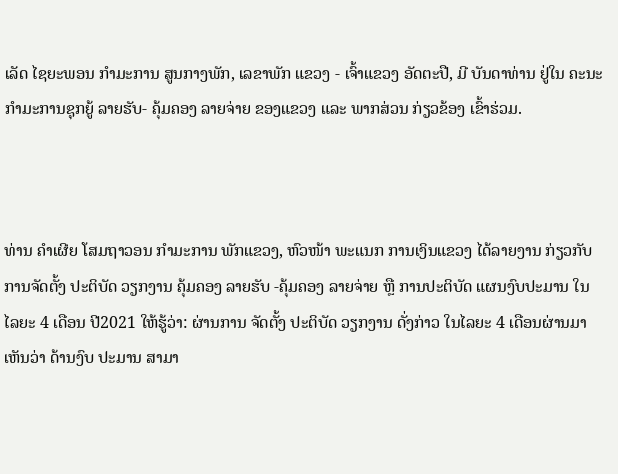ເລັດ ໄຊຍະພອນ ກໍາມະການ ສູນກາງພັກ, ເລຂາພັກ ແຂວງ - ເຈົ້າແຂວງ ອັດຕະປື, ມີ ບັນດາທ່ານ ຢູ່ໃນ ຄະນະ ກໍາມະການຊຸກຍູ້ ລາຍຮັບ- ຄຸ້ມຄອງ ລາຍຈ່າຍ ຂອງແຂວງ ແລະ ພາກສ່ວນ ກ່ຽວຂ້ອງ ເຂົ້າຮ່ວມ.



ທ່ານ ຄໍາເຜີຍ ໂສມຖາວອນ ກໍາມະການ ພັກແຂວງ, ຫົວໜ້າ ພະແນກ ການເງິນແຂວງ ໄດ້ລາຍງານ ກ່ຽວກັບ ການຈັດຕັ້ງ ປະຕິບັດ ວຽກງານ ຄຸ້ມຄອງ ລາຍຮັບ -ຄຸ້ມຄອງ ລາຍຈ່າຍ ຫຼື ການປະຕິບັດ ແຜນງົບປະມານ ໃນໄລຍະ 4 ເດືອນ ປີ2021 ໃຫ້ຮູ້ວ່າ: ຜ່ານການ ຈັດຕັ້ງ ປະຕິບັດ ວຽກງານ ດັ່ງກ່າວ ໃນໄລຍະ 4 ເດືອນຜ່ານມາ ເຫັນວ່າ ດ້ານງົບ ປະມານ ສາມາ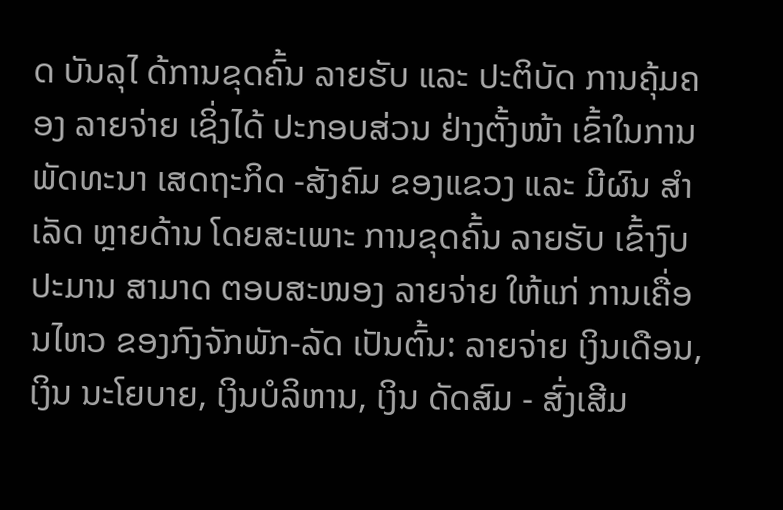ດ ບັນລຸໄ ດ້ການຂຸດຄົ້ນ ລາຍຮັບ ແລະ ປະຕິບັດ ການຄຸ້ມຄອງ ລາຍຈ່າຍ ເຊິ່ງໄດ້ ປະກອບສ່ວນ ຢ່າງຕັ້ງໜ້າ ເຂົ້າໃນການ ພັດທະນາ ເສດຖະກິດ -ສັງຄົມ ຂອງແຂວງ ແລະ ມີຜົນ ສໍາເລັດ ຫຼາຍດ້ານ ໂດຍສະເພາະ ການຂຸດຄົ້ນ ລາຍຮັບ ເຂົ້າງົບປະມານ ສາມາດ ຕອບສະໜອງ ລາຍຈ່າຍ ໃຫ້ແກ່ ການເຄື່ອນໄຫວ ຂອງກົງຈັກພັກ-ລັດ ເປັນຕົ້ນ: ລາຍຈ່າຍ ເງິນເດືອນ, ເງິນ ນະໂຍບາຍ, ເງິນບໍລິຫານ, ເງິນ ດັດສົມ - ສົ່ງເສີມ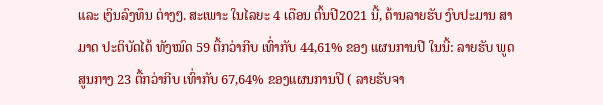ແລະ ເງິນລົງທຶນ ຕ່າງໆ. ສະເພາະ ໃນໄລຍະ 4 ເດືອນ ຕົ້ນປີ2021 ນີ້, ດ້ານລາຍຮັບ ງົບປະມານ ສາມາດ ປະຕິບັດໄດ້ ທັງໝົດ 59 ຕື້ກວ່າກີບ ເທົ່າກັບ 44,61% ຂອງ ແຜນການປີ ໃນນີ້: ລາຍຮັບ ພູດສູນກາງ 23 ຕື້ກວ່າກີບ ເທົ່າກັບ 67,64% ຂອງແຜນການປີ ( ລາຍຮັບຈາ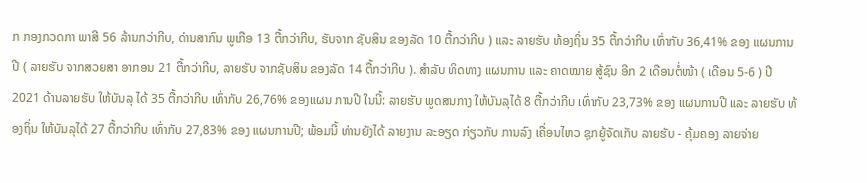ກ ກອງກວດກາ ພາສີ 56 ລ້ານກວ່າກີບ, ດ່ານສາກົນ ພູເກືອ 13 ຕື້ກວ່າກີບ, ຮັບຈາກ ຊັບສິນ ຂອງລັດ 10 ຕື້ກວ່າກີບ ) ແລະ ລາຍຮັບ ທ້ອງຖິ່ນ 35 ຕື້ກວ່າກີບ ເທົ່າກັບ 36,41% ຂອງ ແຜນການປີ ( ລາຍຮັບ ຈາກສວຍສາ ອາກອນ 21 ຕື້ກວ່າກີບ, ລາຍຮັບ ຈາກຊັບສິນ ຂອງລັດ 14 ຕື້ກວ່າກີບ ). ສໍາລັບ ທິດທາງ ແຜນການ ແລະ ຄາດໝາຍ ສູ້ຊົນ ອີກ 2 ເດືອນຕໍ່ໜ້າ ( ເດືອນ 5-6 ) ປີ2021 ດ້ານລາຍຮັບ ໃຫ້ບັນລຸ ໄດ້ 35 ຕື້ກວ່າກີບ ເທົ່າກັບ 26,76% ຂອງແຜນ ການປີ ໃນນີ້: ລາຍຮັບ ພູດສນກາງ ໃຫ້ບັນລຸໄດ້ 8 ຕື້ກວ່າກີບ ເທົ່າກັບ 23,73% ຂອງ ແຜນການປີ ແລະ ລາຍຮັບ ທ້ອງຖິ່ນ ໃຫ້ບັນລຸໄດ້ 27 ຕື້ກວ່າກີບ ເທົ່າກັບ 27,83% ຂອງ ແຜນການປີ; ພ້ອມນີ້ ທ່ານຍັງໄດ້ ລາຍງານ ລະອຽດ ກ່ຽວກັບ ການລົງ ເຄື່ອນໄຫວ ຊຸກຍູ້ຈັດເກັບ ລາຍຮັບ - ຄຸ້ມຄອງ ລາຍຈ່າຍ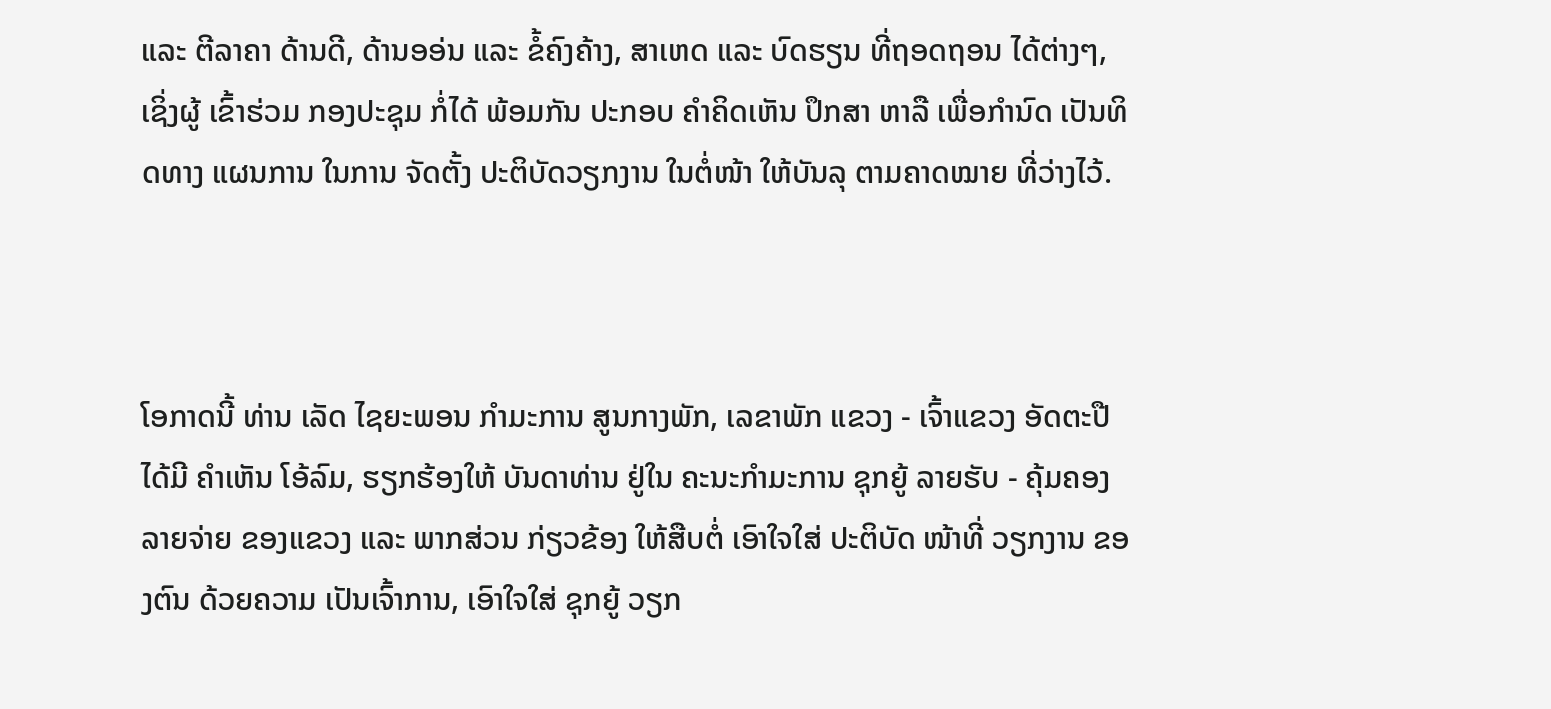ແລະ ຕີລາຄາ ດ້ານດີ, ດ້ານອອ່ນ ແລະ ຂໍ້ຄົງຄ້າງ, ສາເຫດ ແລະ ບົດຮຽນ ທີ່ຖອດຖອນ ໄດ້ຕ່າງໆ, ເຊິ່ງຜູ້ ເຂົ້າຮ່ວມ ກອງປະຊຸມ ກໍ່ໄດ້ ພ້ອມກັນ ປະກອບ ຄໍາຄິດເຫັນ ປຶກສາ ຫາລື ເພື່ອກໍານົດ ເປັນທິດທາງ ແຜນການ ໃນການ ຈັດຕັ້ງ ປະຕິບັດວຽກງານ ໃນຕໍ່ໜ້າ ໃຫ້ບັນລຸ ຕາມຄາດໝາຍ ທີ່ວ່າງໄວ້.



ໂອກາດນີ້ ທ່ານ ເລັດ ໄຊຍະພອນ ກໍາມະການ ສູນກາງພັກ, ເລຂາພັກ ແຂວງ - ເຈົ້າແຂວງ ອັດຕະປື ໄດ້ມີ ຄໍາເຫັນ ໂອ້ລົມ, ຮຽກຮ້ອງໃຫ້ ບັນດາທ່ານ ຢູ່ໃນ ຄະນະກໍາມະການ ຊຸກຍູ້ ລາຍຮັບ - ຄຸ້ມຄອງ ລາຍຈ່າຍ ຂອງແຂວງ ແລະ ພາກສ່ວນ ກ່ຽວຂ້ອງ ໃຫ້ສືບຕໍ່ ເອົາໃຈໃສ່ ປະຕິບັດ ໜ້າທີ່ ວຽກງານ ຂອງຕົນ ດ້ວຍຄວາມ ເປັນເຈົ້າການ, ເອົາໃຈໃສ່ ຊຸກຍູ້ ວຽກ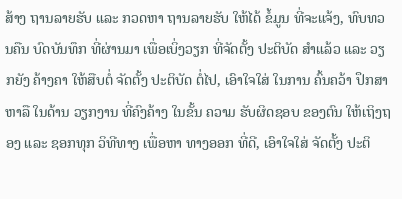ສ້າງ ຖານລາຍຮັບ ແລະ ກວດຫາ ຖານລາຍຮັບ ໃຫ້ໄດ້ ຂໍ້ມູນ ທີ່ຈະແຈ້ງ, ທົບທວນຄືນ ບົດບັນທຶກ ທີ່ຜ່ານມາ ເພື່ອເບິ່ງວຽກ ທີ່ຈັດຕັ້ງ ປະຕິບັດ ສໍາແລ້ວ ແລະ ວຽກຍັງ ຄ້າງຄາ ໃຫ້ສືບຕໍ່ ຈັດຕັ້ງ ປະຕິບັດ ຕໍ່ໄປ, ເອົາໃຈໃສ່ ໃນການ ຄົ້ນຄວ້າ ປຶກສາຫາລື ໃນດ້ານ ວຽກງານ ທີ່ຄົງຄ້າງ ໃນຂັ້ນ ຄວາມ ຮັບຜິດຊອບ ຂອງຕົນ ໃຫ້ເຖິງຖອງ ແລະ ຊອກທຸກ ວິທີທາງ ເພື່ອຫາ ທາງອອກ ທີ່ດີ, ເອົາໃຈໃສ່ ຈັດຕັ້ງ ປະຕິ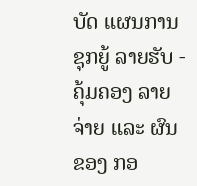ບັດ ແຜນການ ຊຸກຍູ້ ລາຍຮັບ - ຄຸ້ມຄອງ ລາຍຈ່າຍ ແລະ ຜົນຂອງ ກອ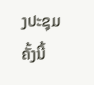ງປະຊຸມ ຄັ້ງນີ້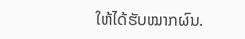ໃຫ້ໄດ້ຮັບໝາກຜົນ.